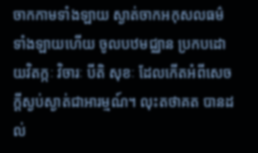ចាកកាមទាំងឡាយ ស្ងាត់ចាកអកុសលធម៌ទាំងឡាយហើយ ចូលបឋមជ្ឈាន ប្រកបដោយវិតក្កៈ វិចារៈ បីតិ សុខៈ ដែលកើតអំពីសេចក្តីស្ងប់ស្ងាត់ជាអារម្មណ៍។ លុះតថាគត បានដល់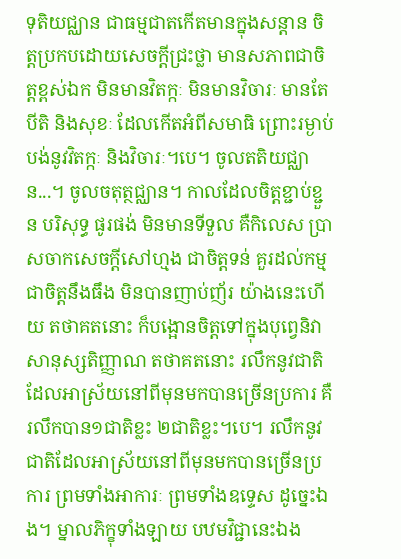ទុតិយជ្ឈាន ជាធម្មជាតកើតមានក្នុងសន្តាន ចិត្តប្រកបដោយសេចក្តីជ្រះថ្លា មានសភាពជាចិត្តខ្ពស់ឯក មិនមានវិតក្កៈ មិនមានវិចារៈ មានតែបីតិ និងសុខៈ ដែលកើតអំពីសមាធិ ព្រោះរម្ងាប់បង់នូវវិតក្កៈ និងវិចារៈ។បេ។ ចូលតតិយជ្ឈាន...។ ចូលចតុត្ថជ្ឈាន។ កាលដែលចិត្តខ្ជាប់ខ្ជួន បរិសុទ្ធ ផូរផង់ មិនមានទីទួល គឺកិលេស ប្រាសចាកសេចក្តីសៅហ្មង ជាចិត្តទន់ គួរដល់កម្ម ជាចិត្តនឹងធឹង មិនបានញាប់ញ័រ យ៉ាងនេះហើយ តថាគតនោះ ក៏បង្អោនចិត្តទៅក្នុងបុព្វេនិវាសានុស្សតិញ្ញាណ តថាគតនោះ រលឹកនូវជាតិដែលអាស្រ័យនៅពីមុនមកបានច្រើនប្រការ គឺរលឹកបាន១ជាតិខ្លះ ២ជាតិខ្លះ។បេ។ រលឹកនូវជាតិដែលអាស្រ័យនៅពីមុនមកបានច្រើនប្រការ ព្រមទាំងអាការៈ ព្រមទាំងឧទ្ទេស ដូច្នេះឯង។ ម្នាលភិក្ខុទាំងឡាយ បឋមវិជ្ជានេះឯង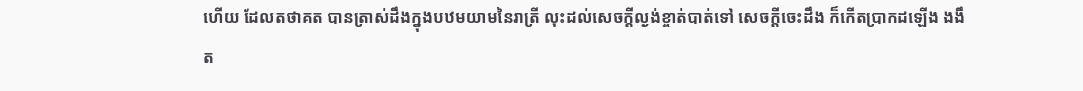ហើយ ដែលតថាគត បានត្រាស់ដឹងក្នុងបឋមយាមនៃរាត្រី លុះដល់សេចក្តីល្ងង់ខ្ចាត់បាត់ទៅ សេចក្តីចេះដឹង ក៏កើតប្រាកដឡើង ងងឹត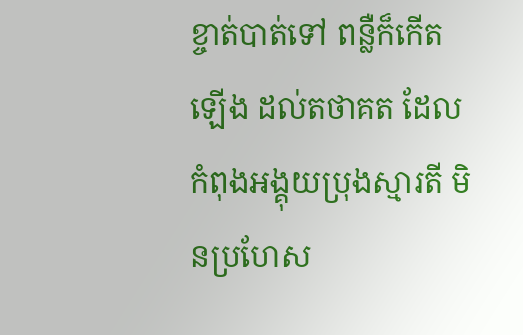ខ្ចាត់បាត់ទៅ ពន្លឺក៏កើតឡើង ដល់តថាគត ដែលកំពុងអង្គុយប្រុងស្មារតី មិនប្រហែស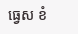ធ្វេស ខំ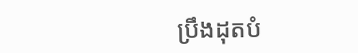ប្រឹងដុតបំ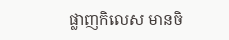ផ្លាញកិលេស មានចិ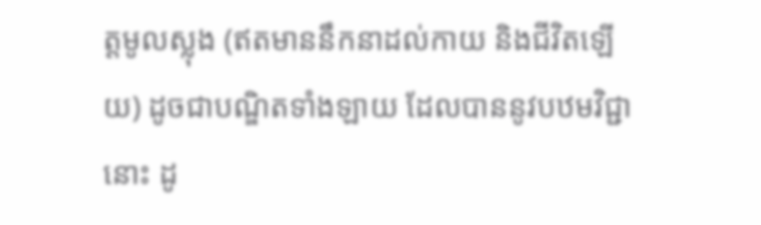ត្តមូលស្លុង (ឥតមាននឹកនាដល់កាយ និងជីវិតឡើយ) ដូចជាបណ្ឌិតទាំងឡាយ ដែលបាននូវបឋមវិជ្ជានោះ ដូ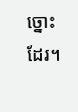ច្នោះដែរ។